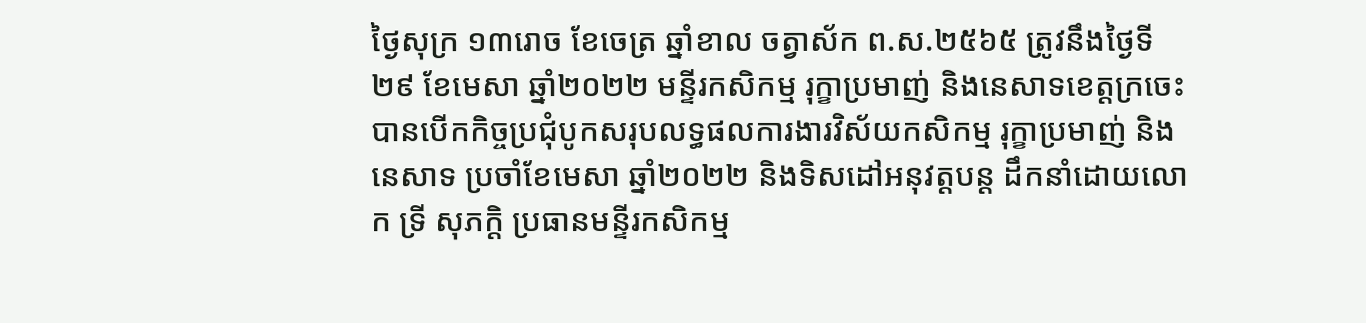ថ្ងៃសុក្រ ១៣រោច ខែចេត្រ ឆ្នាំខាល ចត្វាស័ក ព.ស.២៥៦៥ ត្រូវនឹងថ្ងៃទី២៩ ខែមេសា ឆ្នាំ២០២២ មន្ទីរកសិកម្ម រុក្ខាប្រមាញ់ និងនេសាទខេត្តក្រចេះ បានបើកកិច្ចប្រជុំបូកសរុបលទ្ធផលការងារវិស័យកសិកម្ម រុក្ខាប្រមាញ់ និងនេសាទ ប្រចាំខែមេសា ឆ្នាំ២០២២ និងទិសដៅអនុវត្តបន្ត ដឹកនាំដោយលោក ទ្រី សុភក្តិ ប្រធានមន្ទីរកសិកម្ម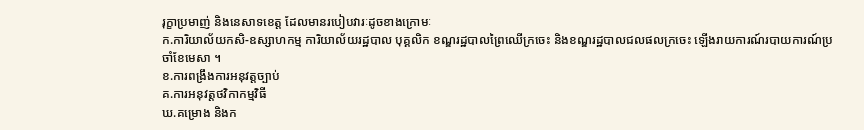រុក្ខាប្រមាញ់ និងនេសាទខេត្ត ដែលមានរបៀបវារៈដូចខាងក្រោមៈ
ក.ការិយាល័យកសិ-ឧស្សាហកម្ម ការិយាល័យរដ្ឋបាល បុគ្គលិក ខណ្ឌរដ្ឋបាលព្រៃឈើក្រចេះ និងខណ្ឌរដ្ឋបាលជលផលក្រចេះ ឡើងរាយការណ៍របាយការណ៍ប្រចាំខែមេសា ។
ខ.ការពង្រឹងការអនុវត្តច្បាប់
គ.ការអនុវត្តថវិកាកម្មវិធី
ឃ.គម្រោង និងក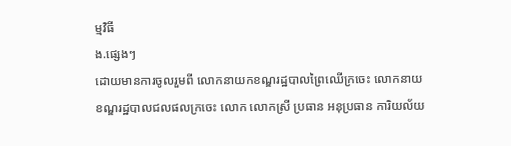ម្មវិធី
ង.ផ្សេងៗ
ដោយមានការចូលរួមពី លោកនាយកខណ្ឌរដ្ឋបាលព្រៃឈើក្រចេះ លោកនាយខណ្ឌរដ្ឋបាលជលផលក្រចេះ លោក លោកស្រី ប្រធាន អនុប្រធាន ការិយល័យ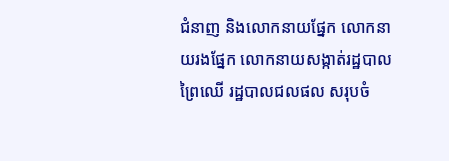ជំនាញ និងលោកនាយផ្នែក លោកនាយរងផ្នែក លោកនាយសង្កាត់រដ្ឋបាលព្រៃឈើ រដ្ឋបាលជលផល សរុបចំ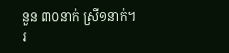នួន ៣០នាក់ ស្រី១នាក់។
រ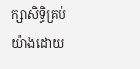ក្សាសិទិ្ធគ្រប់យ៉ាងដោយ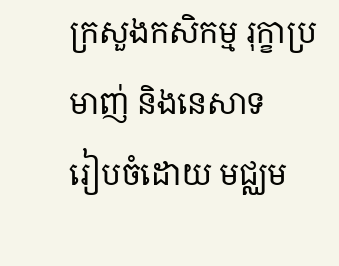ក្រសួងកសិកម្ម រុក្ខាប្រមាញ់ និងនេសាទ
រៀបចំដោយ មជ្ឈម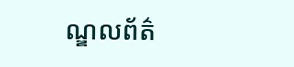ណ្ឌលព័ត៌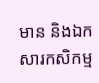មាន និងឯកសារកសិកម្ម